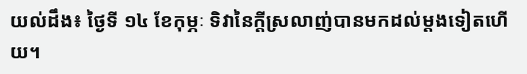យល់ដឹង៖ ថ្ងៃទី ១៤ ខែកុម្ភៈ ទិវានៃក្តីស្រលាញ់បានមកដល់ម្តងទៀតហើយ។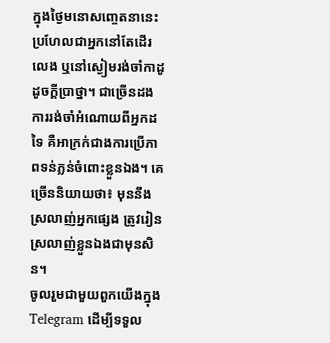ក្នុងថ្ងៃមនោសញ្ចេតនានេះ ប្រហែលជាអ្នកនៅតែដើរលេង ឬនៅស្ងៀមរង់ចាំកាដូ ដូចក្តីប្រាថ្នា។ ជាច្រើនដង ការរង់ចាំអំណោយពីអ្នកដទៃ គឺអាក្រក់ជាងការប្រើភាពទន់ភ្លន់ចំពោះខ្លួនឯង។ គេច្រើននិយាយថា៖ មុននឹងស្រលាញ់អ្នកផ្សេង ត្រូវរៀនស្រលាញ់ខ្លួនឯងជាមុនសិន។
ចូលរួមជាមួយពួកយើងក្នុង Telegram ដើម្បីទទួល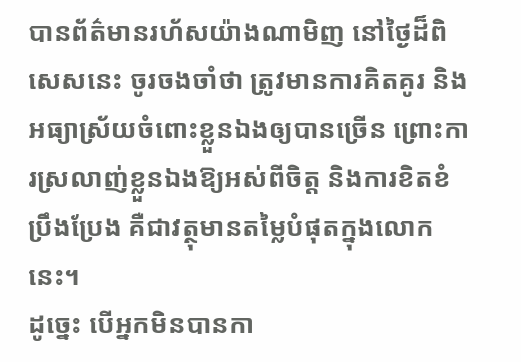បានព័ត៌មានរហ័សយ៉ាងណាមិញ នៅថ្ងៃដ៏ពិសេសនេះ ចូរចងចាំថា ត្រូវមានការគិតគូរ និងអធ្យាស្រ័យចំពោះខ្លួនឯងឲ្យបានច្រើន ព្រោះការស្រលាញ់ខ្លួនឯងឱ្យអស់ពីចិត្ត និងការខិតខំប្រឹងប្រែង គឺជាវត្ថុមានតម្លៃបំផុតក្នុងលោកនេះ។
ដូច្នេះ បើអ្នកមិនបានកា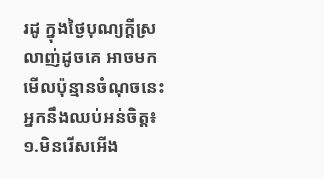រដូ ក្នុងថ្ងៃបុណ្យក្ដីស្រលាញ់ដូចគេ អាចមកមើលប៉ុន្មានចំណុចនេះ អ្នកនឹងឈប់អន់ចិត្ត៖
១.មិនរើសអើង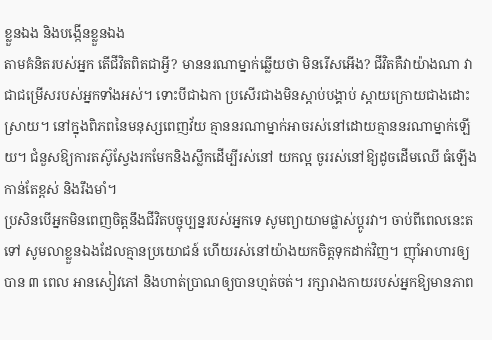ខ្លួនឯង និងបង្កើនខ្លួនឯង
តាមគំនិតរបស់អ្នក តើជីវិតពិតជាអ្វី? មាននរណាម្នាក់ឆ្លើយថា មិនរើសអើង? ជីវិតគឺវាយ៉ាងណា វាជាជម្រើសរបស់អ្នកទាំងអស់។ ទោះបីជាឯកា ប្រសើរជាងមិនស្តាប់បង្គាប់ ស្តាយក្រោយជាងដោះស្រាយ។ នៅក្នុងពិភពនៃមនុស្សពេញវ័យ គ្មាននរណាម្នាក់អាចរស់នៅដោយគ្មាននរណាម្នាក់ឡើយ។ ជំនួសឱ្យការតស៊ូស្វែងរកមែកនិងស្លឹកដើម្បីរស់នៅ យកល្អ ចូររស់នៅឱ្យដូចដើមឈើ ធំឡើងកាន់តែខ្ពស់ និងរឹងមាំ។
ប្រសិនបើអ្នកមិនពេញចិត្តនឹងជីវិតបច្ចុប្បន្នរបស់អ្នកទេ សូមព្យាយាមផ្លាស់ប្តូរវា។ ចាប់ពីពេលនេះតទៅ សូមលាខ្លួនឯងដែលគ្មានប្រយោជន៍ ហើយរស់នៅយ៉ាងយកចិត្តទុកដាក់វិញ។ ញ៉ាំអាហារឲ្យបាន ៣ ពេល អានសៀវភៅ និងហាត់ប្រាណឲ្យបានហ្មត់ចត់។ រក្សារាងកាយរបស់អ្នកឱ្យមានភាព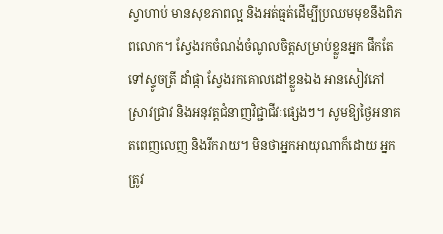ស្វាហាប់ មានសុខភាពល្អ និងអត់ធ្មត់ដើម្បីប្រឈមមុខនឹងពិភពលោក។ ស្វែងរកចំណង់ចំណូលចិត្តសម្រាប់ខ្លួនអ្នក ផឹកតែ ទៅស្ទូចត្រី ដាំផ្កា ស្វែងរកគោលដៅខ្លួនឯង អានសៀវភៅ ស្រាវជ្រាវ និងអនុវត្តជំនាញវិជ្ជាជីវៈផ្សេងៗ។ សូមឱ្យថ្ងៃអនាគតពេញលេញ និងរីករាយ។ មិនថាអ្នកអាយុណាក៏ដោយ អ្នកត្រូវ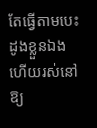តែធ្វើតាមបេះដូងខ្លួនឯង ហើយរស់នៅឱ្យ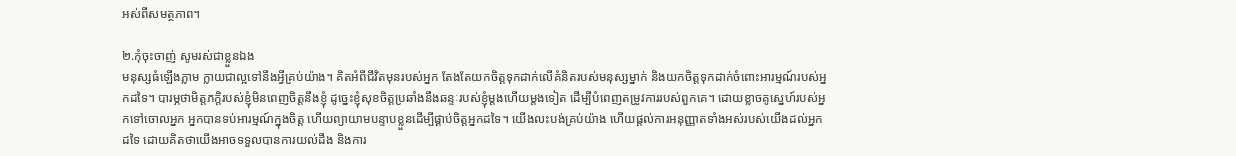អស់ពីសមត្ថភាព។

២.កុំចុះចាញ់ សូមរស់ជាខ្លួនឯង
មនុស្សធំឡើងភ្លាម ក្លាយជាល្អទៅនឹងអ្វីគ្រប់យ៉ាង។ គិតអំពីជីវិតមុនរបស់អ្នក តែងតែយកចិត្តទុកដាក់លើគំនិតរបស់មនុស្សម្នាក់ និងយកចិត្តទុកដាក់ចំពោះអារម្មណ៍របស់អ្នកដទៃ។ បារម្ភថាមិត្តភក្តិរបស់ខ្ញុំមិនពេញចិត្តនឹងខ្ញុំ ដូច្នេះខ្ញុំសុខចិត្តប្រឆាំងនឹងឆន្ទៈរបស់ខ្ញុំម្តងហើយម្តងទៀត ដើម្បីបំពេញតម្រូវការរបស់ពួកគេ។ ដោយខ្លាចគូស្នេហ៍របស់អ្នកទៅចោលអ្នក អ្នកបានទប់អារម្មណ៍ក្នុងចិត្ត ហើយព្យាយាមបន្ទាបខ្លួនដើម្បីផ្គាប់ចិត្តអ្នកដទៃ។ យើងលះបង់គ្រប់យ៉ាង ហើយផ្តល់ការអនុញ្ញាតទាំងអស់របស់យើងដល់អ្នកដទៃ ដោយគិតថាយើងអាចទទួលបានការយល់ដឹង និងការ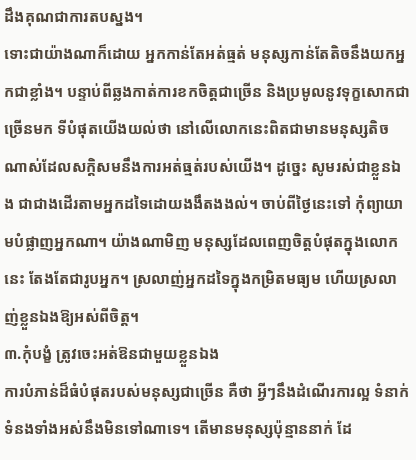ដឹងគុណជាការតបស្នង។
ទោះជាយ៉ាងណាក៏ដោយ អ្នកកាន់តែអត់ធ្មត់ មនុស្សកាន់តែតិចនឹងយកអ្នកជាខ្លាំង។ បន្ទាប់ពីឆ្លងកាត់ការខកចិត្តជាច្រើន និងប្រមូលនូវទុក្ខសោកជាច្រើនមក ទីបំផុតយើងយល់ថា នៅលើលោកនេះពិតជាមានមនុស្សតិចណាស់ដែលសក្តិសមនឹងការអត់ធ្មត់របស់យើង។ ដូច្នេះ សូមរស់ជាខ្លួនឯង ជាជាងដើរតាមអ្នកដទៃដោយងងឹតងងល់។ ចាប់ពីថ្ងៃនេះទៅ កុំព្យាយាមបំផ្លាញអ្នកណា។ យ៉ាងណាមិញ មនុស្សដែលពេញចិត្តបំផុតក្នុងលោកនេះ តែងតែជារូបអ្នក។ ស្រលាញ់អ្នកដទៃក្នុងកម្រិតមធ្យម ហើយស្រលាញ់ខ្លួនឯងឱ្យអស់ពីចិត្ត។
៣.កុំបង្ខំ ត្រូវចេះអត់ឱនជាមួយខ្លួនឯង
ការបំភាន់ដ៏ធំបំផុតរបស់មនុស្សជាច្រើន គឺថា អ្វីៗនឹងដំណើរការល្អ ទំនាក់ទំនងទាំងអស់នឹងមិនទៅណាទេ។ តើមានមនុស្សប៉ុន្មាននាក់ ដែ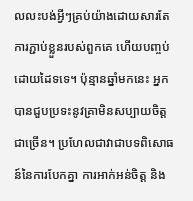លលះបង់អ្វីៗគ្រប់យ៉ាងដោយសារតែការភ្ជាប់ខ្លួនរបស់ពួកគេ ហើយបញ្ចប់ដោយដៃទទេ។ ប៉ុន្មានឆ្នាំមកនេះ អ្នកបានជួបប្រទះនូវគ្រាមិនសប្បាយចិត្តជាច្រើន។ ប្រហែលជាវាជាបទពិសោធន៍នៃការបែកគ្នា ការអាក់អន់ចិត្ត និង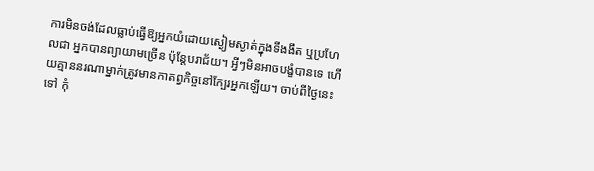ការមិនចង់ដែលធ្លាប់ធ្វើឱ្យអ្នកយំដោយស្ងៀមស្ងាត់ក្នុងទីងងឹត ឬប្រហែលជា អ្នកបានព្យាយាមច្រើន ប៉ុន្តែបរាជ័យ។ អ្វីៗមិនអាចបង្ខំបានទេ ហើយគ្មាននរណាម្នាក់ត្រូវមានកាតព្វកិច្ចនៅក្បែរអ្នកឡើយ។ ចាប់ពីថ្ងៃនេះទៅ កុំ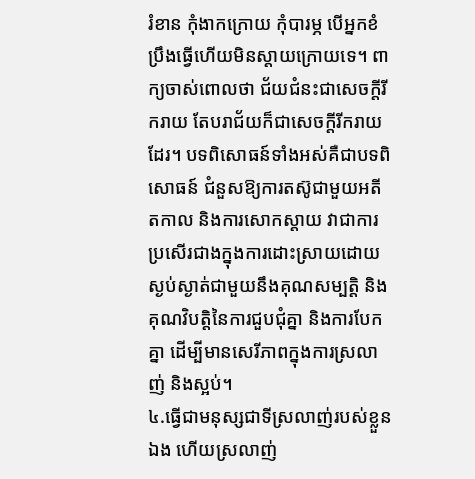រំខាន កុំងាកក្រោយ កុំបារម្ភ បើអ្នកខំប្រឹងធ្វើហើយមិនស្តាយក្រោយទេ។ ពាក្យចាស់ពោលថា ជ័យជំនះជាសេចក្តីរីករាយ តែបរាជ័យក៏ជាសេចក្តីរីករាយដែរ។ បទពិសោធន៍ទាំងអស់គឺជាបទពិសោធន៍ ជំនួសឱ្យការតស៊ូជាមួយអតីតកាល និងការសោកស្តាយ វាជាការប្រសើរជាងក្នុងការដោះស្រាយដោយស្ងប់ស្ងាត់ជាមួយនឹងគុណសម្បត្តិ និងគុណវិបត្តិនៃការជួបជុំគ្នា និងការបែកគ្នា ដើម្បីមានសេរីភាពក្នុងការស្រលាញ់ និងស្អប់។
៤.ធ្វើជាមនុស្សជាទីស្រលាញ់របស់ខ្លួនឯង ហើយស្រលាញ់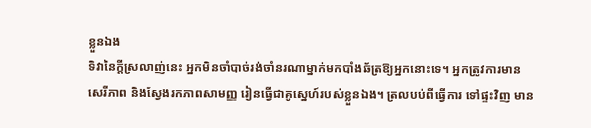ខ្លួនឯង
ទិវានៃក្តីស្រលាញ់នេះ អ្នកមិនចាំបាច់រង់ចាំនរណាម្នាក់មកបាំងឆ័ត្រឱ្យអ្នកនោះទេ។ អ្នកត្រូវការមានសេរីភាព និងស្វែងរកភាពសាមញ្ញ រៀនធ្វើជាគូស្នេហ៍របស់ខ្លួនឯង។ ត្រលបប់ពីធ្វើការ ទៅផ្ទះវិញ មាន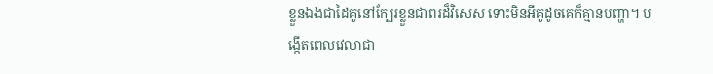ខ្លួនឯងជាដៃគូនៅក្បែរខ្លួនជាពរដ៏វិសេស ទោះមិនអីគូដូចគេក៏គ្មានបញ្ហា។ បង្កើតពេលវេលាជា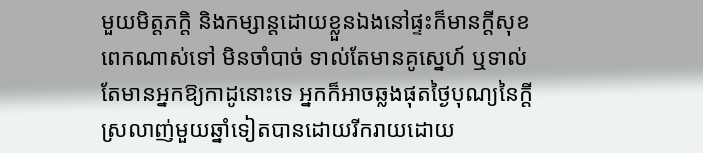មួយមិត្តភក្តិ និងកម្សាន្តដោយខ្លួនឯងនៅផ្ទះក៏មានក្ដីសុខពេកណាស់ទៅ មិនចាំបាច់ ទាល់តែមានគូស្នេហ៍ ឬទាល់តែមានអ្នកឱ្យកាដូនោះទេ អ្នកក៏អាចឆ្លងផុតថ្ងៃបុណ្យនៃក្ដីស្រលាញ់មួយឆ្នាំទៀតបានដោយរីករាយដោយ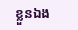ខ្លួនឯង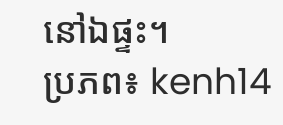នៅឯផ្ទះ។
ប្រភព៖ kenh14